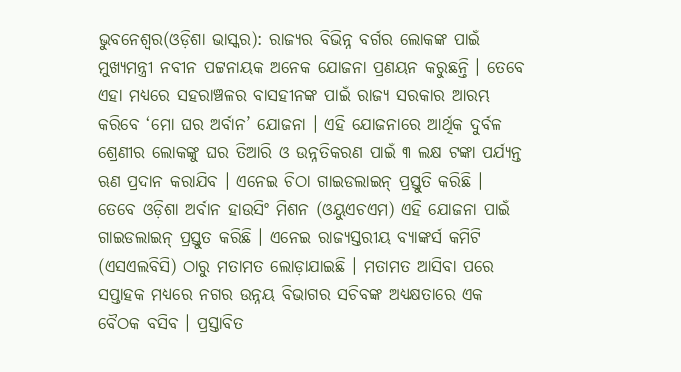ଭୁବନେଶ୍ୱର(ଓଡ଼ିଶା ଭାସ୍କର): ରାଜ୍ୟର ବିଭିନ୍ନ ବର୍ଗର ଲୋକଙ୍କ ପାଇଁ ମୁଖ୍ୟମନ୍ତ୍ରୀ ନବୀନ ପଟ୍ଟନାୟକ ଅନେକ ଯୋଜନା ପ୍ରଣୟନ କରୁଛନ୍ତି । ତେବେ ଏହା ମଧ୍ୟରେ ସହରାଞ୍ଚଳର ବାସହୀନଙ୍କ ପାଇଁ ରାଜ୍ୟ ସରକାର ଆରମ୍ଭ କରିବେ ‘ମୋ ଘର ଅର୍ବାନ’ ଯୋଜନା । ଏହି ଯୋଜନାରେ ଆର୍ଥିକ ଦୁର୍ବଳ ଶ୍ରେଣୀର ଲୋକଙ୍କୁ ଘର ତିଆରି ଓ ଉନ୍ନତିକରଣ ପାଇଁ ୩ ଲକ୍ଷ ଟଙ୍କା ପର୍ଯ୍ୟନ୍ତ ଋଣ ପ୍ରଦାନ କରାଯିବ । ଏନେଇ ଚିଠା ଗାଇଡଲାଇନ୍ ପ୍ରସ୍ତୁତି କରିଛି ।
ତେବେ ଓଡ଼ିଶା ଅର୍ବାନ ହାଉସିଂ ମିଶନ (ଓୟୁଏଚଏମ) ଏହି ଯୋଜନା ପାଇଁ ଗାଇଡଲାଇନ୍ ପ୍ରସ୍ତୁତ କରିଛି । ଏନେଇ ରାଜ୍ୟସ୍ତରୀୟ ବ୍ୟାଙ୍କର୍ସ କମିଟି (ଏସଏଲବିସି) ଠାରୁ ମତାମତ ଲୋଡ଼ାଯାଇଛି । ମତାମତ ଆସିବା ପରେ ସପ୍ତାହକ ମଧ୍ୟରେ ନଗର ଉନ୍ନୟ ବିଭାଗର ସଚିବଙ୍କ ଅଧ୍ୟକ୍ଷତାରେ ଏକ ବୈଠକ ବସିବ । ପ୍ରସ୍ତାବିତ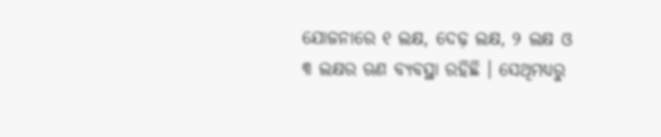ଯୋଜନାରେ ୧ ଲକ୍ଷ, ଦେଢ଼ ଲକ୍ଷ, ୨ ଲକ୍ଷ ଓ ୩ ଲକ୍ଷର ଋଣ ବ୍ୟବସ୍ଥା ରହିଛି । ସେଥିମଧ୍ୟରୁ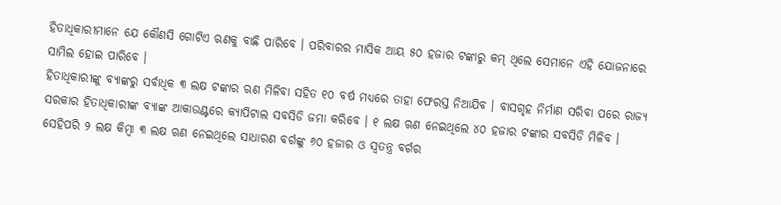ହିତାଧିକାରୀମାନେ ଯେ କୌଣସି ଗୋଟିଏ ଋଣକୁ ବାଛି ପାରିବେ । ପରିବାରର ମାସିକ ଆୟ ୫୦ ହଜାର ଟଙ୍କାରୁ କମ୍ ଥିଲେ ସେମାନେ ଏହି ଯୋଜନାରେ ସାମିଲ ହୋଇ ପାରିବେ ।
ହିତାଧିକାରୀଙ୍କୁ ବ୍ୟାଙ୍କରୁ ସର୍ବାଧିକ ୩ ଲକ୍ଷ ଟଙ୍କାର ଋଣ ମିଳିବା ସହିତ ୧୦ ବର୍ଷ ମଧ୍ୟରେ ତାହା ଫେରସ୍ତ ନିଆଯିବ । ବାସଗୃହ ନିର୍ମାଣ ସରିବା ପରେ ରାଜ୍ୟ ସରକାର ହିତାଧିକାରୀଙ୍କ ବ୍ୟାଙ୍କ ଆକାଉଣ୍ଟରେ କ୍ୟାପିଟାଲ ସବସିଡି ଜମା କରିବେ । ୧ ଲକ୍ଷ ଋଣ ନେଇଥିଲେ ୪୦ ହଜାର ଟଙ୍କାର ସବସିଡି ମିଳିବ । ସେହିପରି ୨ ଲକ୍ଷ କିମ୍ବା ୩ ଲକ୍ଷ ଋଣ ନେଇଥିଲେ ସାଧାରଣ ବର୍ଗଙ୍କୁ ୬୦ ହଜାର ଓ ସ୍ୱତନ୍ତ୍ର ବର୍ଗର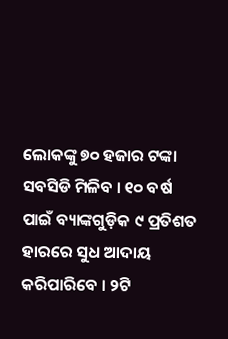ଲୋକଙ୍କୁ ୭୦ ହଜାର ଟଙ୍କା ସବସିଡି ମିଳିବ । ୧୦ ବର୍ଷ ପାଇଁ ବ୍ୟାଙ୍କଗୁଡ଼ିକ ୯ ପ୍ରତିଶତ ହାରରେ ସୁଧ ଆଦାୟ କରିପାରିବେ । ୨ଟି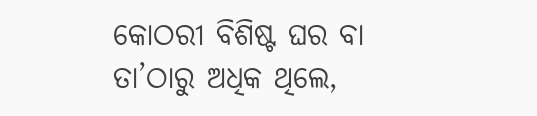କୋଠରୀ ବିଶିଷ୍ଟ ଘର ବା ତା’ଠାରୁ ଅଧିକ ଥିଲେ,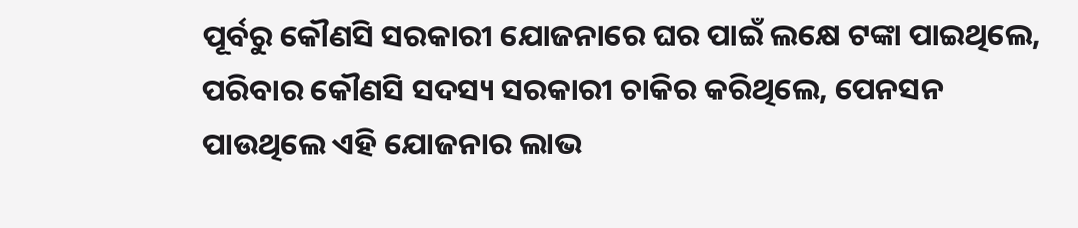ପୂର୍ବରୁ କୌଣସି ସରକାରୀ ଯୋଜନାରେ ଘର ପାଇଁ ଲକ୍ଷେ ଟଙ୍କା ପାଇଥିଲେ, ପରିବାର କୌଣସି ସଦସ୍ୟ ସରକାରୀ ଚାକିର କରିଥିଲେ, ପେନସନ ପାଉଥିଲେ ଏହି ଯୋଜନାର ଲାଭ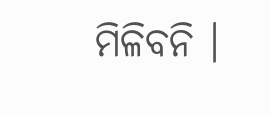ମିଳିବନି ।